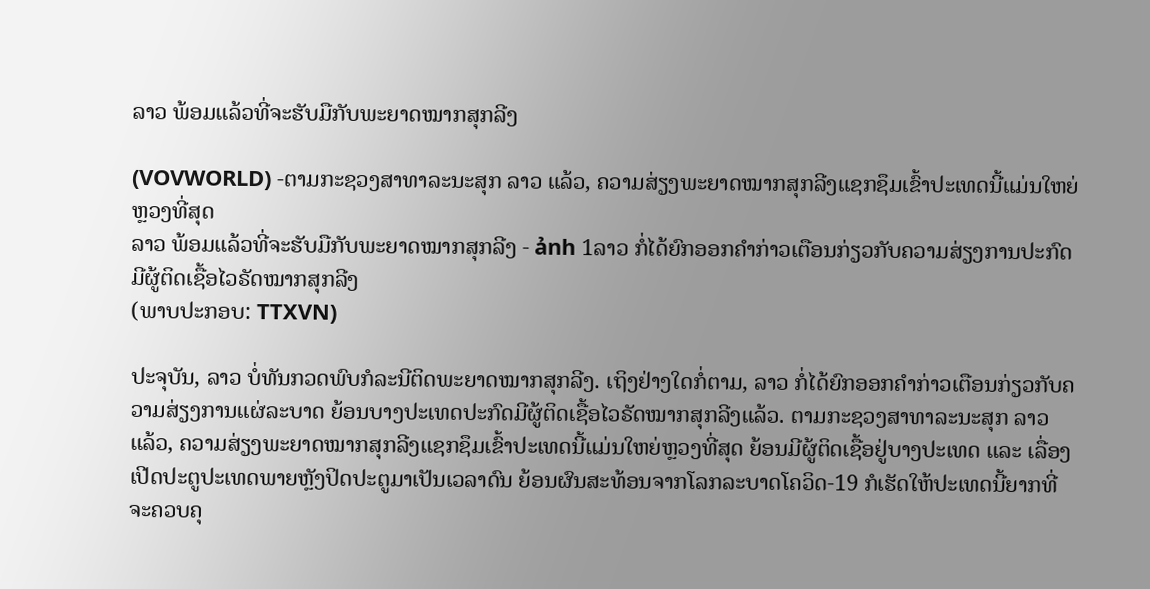ລາວ ພ້ອມແລ້ວທີ່ຈະຮັບມືກັບພະຍາດໝາກສຸກລີງ

(VOVWORLD) -ຕາມກະຊວງສາທາລະນະສຸກ ລາວ ແລ້ວ, ຄວາມສ່ຽງພະຍາດໝາກສຸກລີງແຊກຊຶມເຂົ້າປະເທດນີ້ແມ່ນໃຫຍ່ຫຼວງທີ່ສຸດ
ລາວ ພ້ອມແລ້ວທີ່ຈະຮັບມືກັບພະຍາດໝາກສຸກລີງ - ảnh 1ລາວ ກໍ່ໄດ້ຍົກອອກຄຳກ່າວເຕືອນກ່ຽວກັບຄວາມສ່ຽງການປະກົດມີຜູ້ຕິດເຊື້ອໄວຣັດໝາກສຸກລີງ
(ພາບປະກອບ: TTXVN)

ປະຈຸບັນ, ລາວ ບໍ່ທັນກວດພົບກໍລະນີຕິດພະຍາດໝາກສຸກລີງ. ເຖິງຢ່າງໃດກໍ່ຕາມ, ລາວ ກໍ່ໄດ້ຍົກອອກຄຳກ່າວເຕືອນກ່ຽວກັບຄວາມສ່ຽງການແຜ່ລະບາດ ຍ້ອນບາງປະເທດປະກົດມີຜູ້ຕິດເຊື້ອໄວຣັດໝາກສຸກລີງແລ້ວ. ຕາມກະຊວງສາທາລະນະສຸກ ລາວ ແລ້ວ, ຄວາມສ່ຽງພະຍາດໝາກສຸກລີງແຊກຊຶມເຂົ້າປະເທດນີ້ແມ່ນໃຫຍ່ຫຼວງທີ່ສຸດ ຍ້ອນມີຜູ້ຕິດເຊື້ອຢູ່ບາງປະເທດ ແລະ ເລື່ອງເປີດປະຕູປະເທດພາຍຫຼັງປິດປະຕູມາເປັນເວລາດົນ ຍ້ອນຜົນສະທ້ອນຈາກໂລກລະບາດໂຄວິດ-19 ກໍເຮັດໃຫ້ປະເທດນີ້ຍາກທີ່ຈະຄວບຄຸ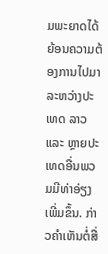ມພະຍາດໄດ້ ຍ້ອນຄວາມຕ້ອງການໄປມາລະຫວ່າງປະເທດ ລາວ ແລະ ຫຼາຍປະເທດອື່ນພວມມີທ່າອ່ຽງເພີ່ມຂຶ້ນ. ກ່າວຄຳເຫັນຕໍ່ສື່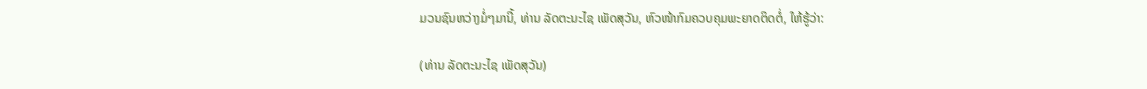ມວນຊົນຫວ່າງມໍ່ໆມານີ້, ທ່ານ ລັດຕະນະໄຊ ເພັດສຸວັນ, ຫົວໜ້າກົມຄວບຄຸມພະຍາດຕິດຕໍ່, ໃຫ້ຮູ້ວ່າ:

(ທ່ານ ລັດຕະນະໄຊ ເພັດສຸວັນ)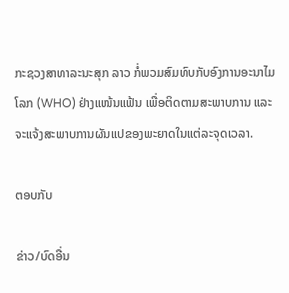ກະຊວງສາທາລະນະສຸກ ລາວ ກໍ່ພວມສົມທົບກັບອົງການອະນາໄມໂລກ (WHO) ຢ່າງແໜ້ນແຟ້ນ ເພື່ອຕິດຕາມສະພາບການ ແລະ ຈະແຈ້ງສະພາບການຜັນແປຂອງພະຍາດໃນແຕ່ລະຈຸດເວລາ.

ຕອບກັບ

ຂ່າວ/ບົດອື່ນ